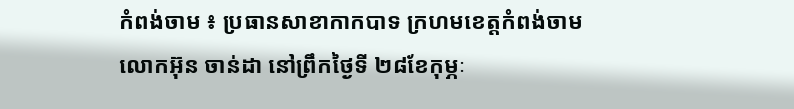កំពង់ចាម ៖ ប្រធានសាខាកាកបាទ ក្រហមខេត្តកំពង់ចាម លោកអ៊ុន ចាន់ដា នៅព្រឹកថ្ងៃទី ២៨ខែកុម្ភៈ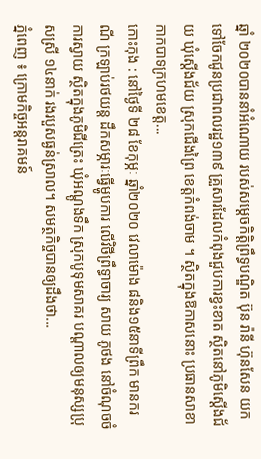ឆ្នាំ ២០២០បាននាំអំណោយ របស់សម្ដេចកិត្តិព្រឹទ្ធបណ្ឌិត ប៊ុន រ៉ានី ហ៊ុនសែន យកទៅចែកជូនប្រជាពលរដ្ឋ១៣៩ គ្រួសារដែលកំពុងជួបការខ្វះខាត ស្ថិតនៅភូមិស្ដើងជ័យ ឃុំស្ដើងជ័យ ស្រុកជើងព្រៃ ខេត្តកំពង់ចាម ។ ស្ថិតក្នុងឱកាសនោះ ប្រធានសាខាកាកបាទក្រហមខេត្ត...
កោះកុង : នៅថ្ងៃទី ២៨ ខែកុម្ភៈ ឆ្នាំ២០២០ វេលាម៉ោង ៨និង១៥នាទីព្រឹក មានករណី ក្រឡាប់រថយន្ត ដឹកសម្ភារៈធ្វើម្ហូបការ លើវិថីព្រឹទ្ធាចារ្យ សាយ ភូថង នៅចំណុចចំការស្វាយ ស្ថិតក្នុងភូមិជីត្រេះ ឃុំអណ្តូងទឹក ស្រុកបូទុមសាគរ បណ្តាលឲ្យមនុស្សប្រុសស្រី ១៤នាក់ រងរបួសធ្ងន់ស្រាល។ សមត្ថកិច្ចបានឲ្យដឹងថា...
ភ្នំពេញ ៖ ក្រោមកិច្ចអន្តរាគមន៍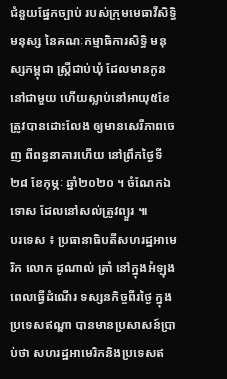ជំនួយផ្នែកច្បាប់ របស់ក្រុមមេធាវីសិទ្ធិមនុស្ស នៃគណៈកម្មាធិការសិទ្ធិ មនុស្សកម្ពុជា ស្រ្តីជាប់ឃុំ ដែលមានកូននៅជាមួយ ហើយស្លាប់នៅអាយុ៥ខែ ត្រូវបានដោះលែង ឲ្យមានសេរីភាពចេញ ពីពន្ធនាគារហើយ នៅព្រឹកថ្ងៃទី២៨ ខែកុម្ភៈ ឆ្នាំ២០២០ ។ ចំណែកឯទោស ដែលនៅសល់ត្រូវព្យួរ ៕
បរទេស ៖ ប្រធានាធិបតីសហរដ្ឋអាមេរិក លោក ដូណាល់ ត្រាំ នៅក្នុងអំឡុងពេលធ្វើដំណើរ ទស្សនកិច្ចពីរថ្ងៃ ក្នុងប្រទេសឥណ្ឌា បានមានប្រសាសន៍ប្រាប់ថា សហរដ្ឋអាមេរិកនិងប្រទេសឥ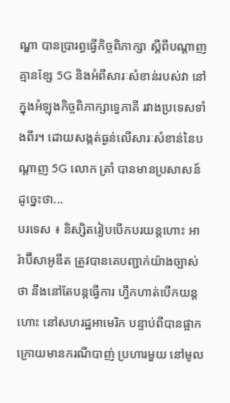ណ្ឌា បានប្រារព្ធធ្វើកិច្ចពិភាក្សា ស្តីពីបណ្ដាញគ្មានខ្សែ 5G និងអំពីសារៈសំខាន់របស់វា នៅក្នុងអំឡុងកិច្ចពិភាក្សាទ្វេភាគី រវាងប្រទេសទាំងពីរ។ ដោយសង្កត់ធ្ងន់លើសារៈសំខាន់នៃបណ្ដាញ 5G លោក ត្រាំ បានមានប្រសាសន៍ដូច្នេះថា...
បរទេស ៖ និស្សិតរៀបបើកបរយន្តហោះ អារ៉ាប៊ីសាអូឌីត ត្រូវបានគេបញ្ជាក់យ៉ាងច្បាស់ថា នឹងនៅតែបន្តធ្វើការ ហ្វឹកហាត់បើកយន្តហោះ នៅសហរដ្ឋអាមេរិក បន្ទាប់ពីបានផ្អាក ក្រោយមានករណីបាញ់ ប្រហារមួយ នៅមូល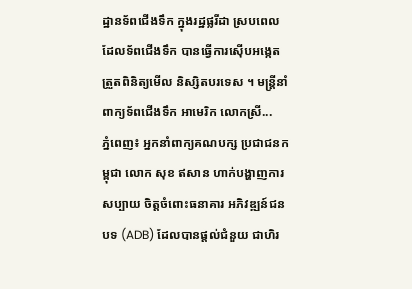ដ្ឋានទ័ពជើងទឹក ក្នុងរដ្ឋផ្លរីដា ស្របពេល ដែលទ័ពជើងទឹក បានធ្វើការស៊ើបអង្កេត ត្រួតពិនិត្យមើល និស្សិតបរទេស ។ មន្ត្រីនាំពាក្យទ័ពជើងទឹក អាមេរិក លោកស្រី...
ភ្នំពេញ៖ អ្នកនាំពាក្យគណបក្ស ប្រជាជនកម្ពុជា លោក សុខ ឥសាន ហាក់បង្ហាញការសប្បាយ ចិត្តចំពោះធនាគារ អភិវឌ្ឍន៍ជនបទ (ADB) ដែលបានផ្តល់ជំនួយ ជាហិរ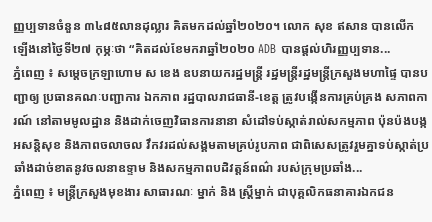ញ្ញប្បទានចំនួន ៣៤៨៥លានដុល្លារ គិតមកដល់ឆ្នាំ២០២០។ លោក សុខ ឥសាន បានលើកឡើងនៅថ្ងៃទី២៧ កុម្ភៈថា “គិតដល់ខែមករាឆ្នាំ២០២០ ADB បានផ្តល់ហិរញ្ញប្បទាន...
ភ្នំពេញ ៖ សម្ដេចក្រឡាហោម ស ខេង ឧបនាយករដ្ឋមន្ដ្រី រដ្ឋមន្ដ្រីរដ្ឋមន្ដ្រីក្រសួងមហាផ្ទៃ បានបញ្ជាឲ្យ ប្រធានគណៈបញ្ជាការ ឯកភាព រដ្ឋបាលរាជធានី-ខេត្ត ត្រូវបង្កើនការគ្រប់គ្រង សភាពការណ៍ នៅតាមមូលដ្ឋាន និងដាក់ចេញវិធានការនានា សំដៅទប់ស្កាត់រាល់សកម្មភាព ប៉ុនប៉ងបង្កអសន្ដិសុខ និងភាពចលាចល វឹកវរដល់សង្គមតាមគ្រប់រូបភាព ជាពិសេសត្រូវរួមគ្នាទប់ស្កាត់ប្រឆាំងដាច់ខាតនូវចលនាឧទ្ទាម និងសកម្មភាពបដិវត្តន៍ពណ៌ របស់ក្រុមប្រឆាំង...
ភ្នំពេញ ៖ មន្ត្រីក្រសួងមុខងារ សាធារណៈ ម្នាក់ និង ស្ត្រីម្នាក់ ជាបុគ្គលិកធនាគារឯកជន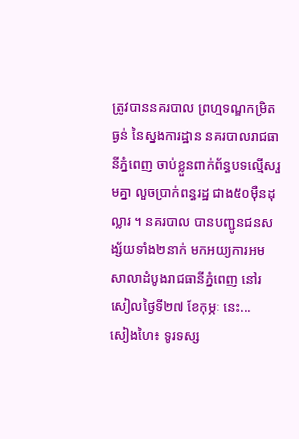ត្រូវបាននគរបាល ព្រហ្មទណ្ឌកម្រិតធ្ងន់ នៃស្នងការដ្ឋាន នគរបាលរាជធានីភ្នំពេញ ចាប់ខ្លួនពាក់ព័ន្ធបទល្មើសរួមគ្នា លួចប្រាក់ពន្ធរដ្ឋ ជាង៥០ម៉ឺនដុល្លារ ។ នគរបាល បានបញ្ជូនជនសង្ស័យទាំង២នាក់ មកអយ្យការអមសាលាដំបូងរាជធានីភ្នំពេញ នៅរសៀលថ្ងៃទី២៧ ខែកុម្ភៈ នេះ...
សៀងហៃ៖ ទូរទស្ស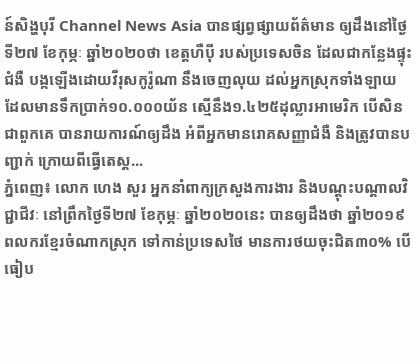ន៍សិង្ហបុរី Channel News Asia បានផ្សព្វផ្សាយព័ត៌មាន ឲ្យដឹងនៅថ្ងៃទី២៧ ខែកុម្ភៈ ឆ្នាំ២០២០ថា ខេត្តហឺប៉ី របស់ប្រទេសចិន ដែលជាកន្លែងផ្ទុះជំងឺ បង្កឡើងដោយវីរុសកូរ៉ូណា នឹងចេញលុយ ដល់អ្នកស្រុកទាំងឡាយ ដែលមានទឹកប្រាក់១០.០០០យ័ន ស្មើនឹង១.៤២៥ដុល្លារអាមេរិក បើសិនជាពួកគេ បានរាយការណ៍ឲ្យដឹង អំពីអ្នកមានរោគសញ្ញាជំងឺ និងត្រូវបានបញ្ជាក់ ក្រោយពីធ្វើតេស្ត...
ភ្នំពេញ៖ លោក ហេង សួរ អ្នកនាំពាក្យក្រសួងការងារ និងបណ្ដុះបណ្ដាលវិជ្ជាជីវៈ នៅព្រឹកថ្ងៃទី២៧ ខែកុម្ភៈ ឆ្នាំ២០២០នេះ បានឲ្យដឹងថា ឆ្នាំ២០១៩ ពលករខ្មែរចំណាកស្រុក ទៅកាន់ប្រទេសថៃ មានការថយចុះជិត៣០% បើធៀប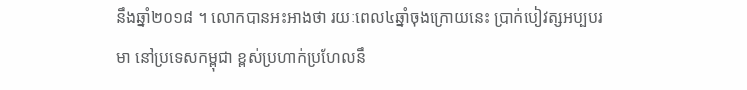នឹងឆ្នាំ២០១៨ ។ លោកបានអះអាងថា រយៈពេល៤ឆ្នាំចុងក្រោយនេះ ប្រាក់បៀវត្សអប្បបរមា នៅប្រទេសកម្ពុជា ខ្ពស់ប្រហាក់ប្រហែលនឹ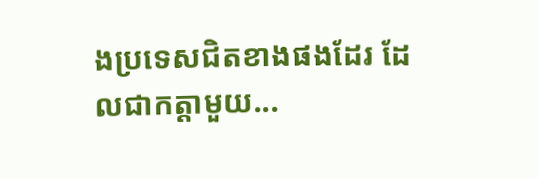ងប្រទេសជិតខាងផងដែរ ដែលជាកត្ដាមួយ...